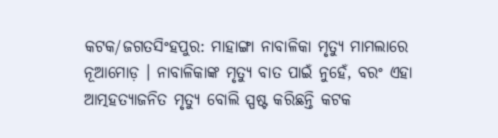କଟକ/ଜଗତସିଂହପୁର: ମାହାଙ୍ଗା ନାବାଳିକା ମୃତ୍ୟୁ ମାମଲାରେ ନୂଆମୋଡ଼ । ନାବାଳିକାଙ୍କ ମୃତ୍ୟୁ ବାତ ପାଇଁ ନୁହେଁ, ବରଂ ଏହା ଆତ୍ମହତ୍ୟାଜନିତ ମୃତ୍ୟୁ ବୋଲି ସ୍ପଷ୍ଟ କରିଛନ୍ତି କଟକ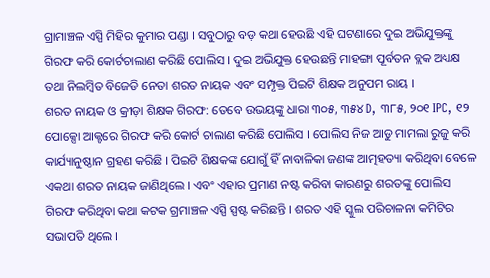ଗ୍ରାମାଞ୍ଚଳ ଏସ୍ପି ମିହିର କୁମାର ପଣ୍ଡା । ସବୁଠାରୁ ବଡ଼ କଥା ହେଉଛି ଏହି ଘଟଣାରେ ଦୁଇ ଅଭିଯୁକ୍ତଙ୍କୁ ଗିରଫ କରି କୋର୍ଟଚାଲାଣ କରିଛି ପୋଲିସ । ଦୁଇ ଅଭିଯୁକ୍ତ ହେଉଛନ୍ତି ମାହଙ୍ଗା ପୂର୍ବତନ ବ୍ଲକ ଅଧ୍ୟକ୍ଷ ତଥା ନିଲମ୍ବିତ ବିଜେଡି ନେତା ଶରତ ନାୟକ ଏବଂ ସମ୍ପୃକ୍ତ ପିଇଟି ଶିକ୍ଷକ ଅନୁପମ ରାୟ ।
ଶରତ ନାୟକ ଓ କ୍ରୀଡ଼ା ଶିକ୍ଷକ ଗିରଫ: ତେବେ ଉଭୟଙ୍କୁ ଧାରା ୩୦୫, ୩୫୪ D, ୩୮୫, ୨୦୧ IPC, ୧୨ ପୋକ୍ସୋ ଆକ୍ଟରେ ଗିରଫ କରି କୋର୍ଟ ଚାଲାଣ କରିଛି ପୋଲିସ । ପୋଲିସ ନିଜ ଆଡୁ ମାମଲା ରୁଜୁ କରି କାର୍ଯ୍ୟାନୁଷ୍ଠାନ ଗ୍ରହଣ କରିଛି । ପିଇଟି ଶିକ୍ଷକଙ୍କ ଯୋଗୁଁ ହିଁ ନାବାଳିକା ଜଣଙ୍କ ଆତ୍ମହତ୍ୟା କରିଥିବା ବେଳେ ଏକଥା ଶରତ ନାୟକ ଜାଣିଥିଲେ । ଏବଂ ଏହାର ପ୍ରମାଣ ନଷ୍ଟ କରିବା କାରଣରୁ ଶରତଙ୍କୁ ପୋଲିସ ଗିରଫ କରିଥିବା କଥା କଟକ ଗ୍ରମାଞ୍ଚଳ ଏସ୍ପି ସ୍ପଷ୍ଟ କରିଛନ୍ତି । ଶରତ ଏହି ସ୍କୁଲ ପରିଚାଳନା କମିଟିର ସଭାପତି ଥିଲେ ।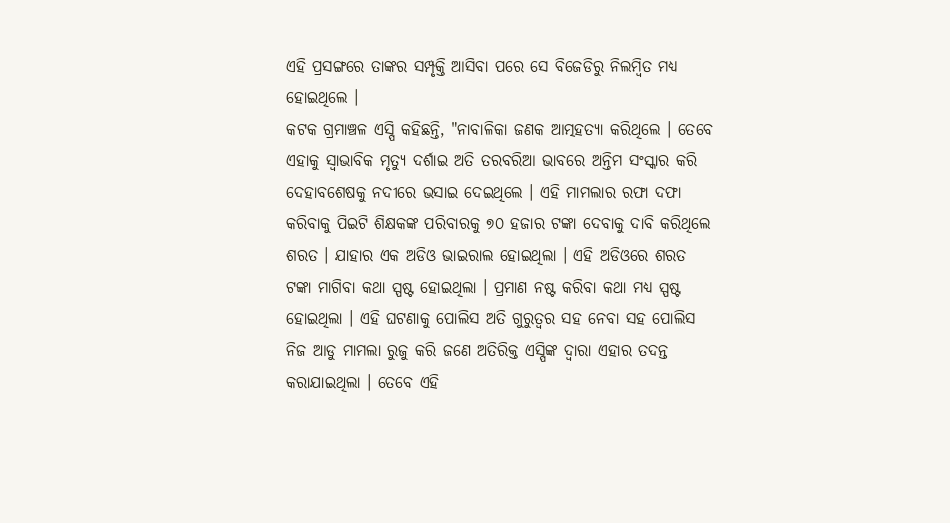ଏହି ପ୍ରସଙ୍ଗରେ ତାଙ୍କର ସମ୍ପୃକ୍ତି ଆସିବା ପରେ ସେ ବିଜେଡିରୁ ନିଲମ୍ବିତ ମଧ୍ୟ ହୋଇଥିଲେ ।
କଟକ ଗ୍ରମାଞ୍ଚଳ ଏସ୍ପି କହିଛନ୍ତି, "ନାବାଳିକା ଜଣକ ଆତ୍ମହତ୍ୟା କରିଥିଲେ । ତେବେ ଏହାକୁ ସ୍ବାଭାବିକ ମୃତ୍ୟୁ ଦର୍ଶାଇ ଅତି ତରବରିଆ ଭାବରେ ଅନ୍ତିମ ସଂସ୍କାର କରି ଦେହାବଶେଷକୁ ନଦୀରେ ଭସାଇ ଦେଇଥିଲେ । ଏହି ମାମଲାର ରଫା ଦଫା କରିବାକୁ ପିଇଟି ଶିକ୍ଷକଙ୍କ ପରିବାରକୁ ୭୦ ହଜାର ଟଙ୍କା ଦେବାକୁ ଦାବି କରିଥିଲେ ଶରତ । ଯାହାର ଏକ ଅଡିଓ ଭାଇରାଲ ହୋଇଥିଲା । ଏହି ଅଡିଓରେ ଶରତ ଟଙ୍କା ମାଗିବା କଥା ସ୍ପଷ୍ଟ ହୋଇଥିଲା । ପ୍ରମାଣ ନଷ୍ଟ କରିବା କଥା ମଧ୍ୟ ସ୍ପଷ୍ଟ ହୋଇଥିଲା । ଏହି ଘଟଣାକୁ ପୋଲିସ ଅତି ଗୁରୁତ୍ବର ସହ ନେବା ସହ ପୋଲିସ ନିଜ ଆଡୁ ମାମଲା ରୁଜୁ କରି ଜଣେ ଅତିରିକ୍ତ ଏସ୍ପିଙ୍କ ଦ୍ବାରା ଏହାର ତଦନ୍ତ କରାଯାଇଥିଲା । ତେବେ ଏହି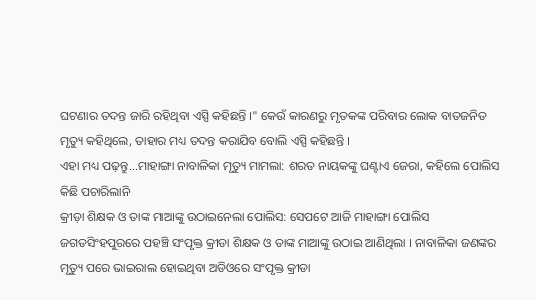ଘଟଣାର ତଦନ୍ତ ଜାରି ରହିଥିବା ଏସ୍ପି କହିଛନ୍ତି ।" କେଉଁ କାରଣରୁ ମୃତକଙ୍କ ପରିବାର ଲୋକ ବାତଜନିତ ମୃତ୍ୟୁ କହିଥିଲେ, ତାହାର ମଧ୍ୟ ତଦନ୍ତ କରାଯିବ ବୋଲି ଏସ୍ପି କହିଛନ୍ତି ।
ଏହା ମଧ୍ୟ ପଢ଼ନ୍ତୁ...ମାହାଙ୍ଗା ନାବାଳିକା ମୃତ୍ୟୁ ମାମଲା: ଶରତ ନାୟକଙ୍କୁ ଘଣ୍ଟାଏ ଜେରା, କହିଲେ ପୋଲିସ କିଛି ପଚାରିଲାନି
କ୍ରୀଡ଼ା ଶିକ୍ଷକ ଓ ତାଙ୍କ ମାଆଙ୍କୁ ଉଠାଇନେଲା ପୋଲିସ: ସେପଟେ ଆଜି ମାହାଙ୍ଗା ପୋଲିସ ଜଗତସିଂହପୁରରେ ପହଞ୍ଚି ସଂପୃକ୍ତ କ୍ରୀଡା ଶିକ୍ଷକ ଓ ତାଙ୍କ ମାଆଙ୍କୁ ଉଠାଇ ଆଣିଥିଲା । ନାବାଳିକା ଜଣଙ୍କର ମୃତ୍ୟୁ ପରେ ଭାଇରାଲ ହୋଇଥିବା ଅଡିଓରେ ସଂପୃକ୍ତ କ୍ରୀଡା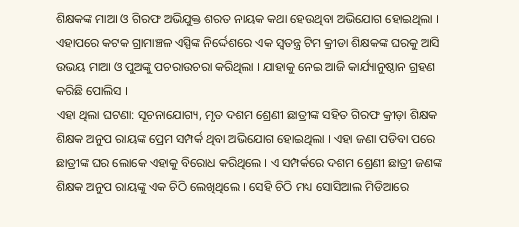ଶିକ୍ଷକଙ୍କ ମାଆ ଓ ଗିରଫ ଅଭିଯୁକ୍ତ ଶରତ ନାୟକ କଥା ହେଉଥିବା ଅଭିଯୋଗ ହୋଇଥିଲା । ଏହାପରେ କଟକ ଗ୍ରାମାଞ୍ଚଳ ଏସ୍ପିଙ୍କ ନିର୍ଦ୍ଦେଶରେ ଏକ ସ୍ବତନ୍ତ୍ର ଟିମ କ୍ରୀଡା ଶିକ୍ଷକଙ୍କ ଘରକୁ ଆସି ଉଭୟ ମାଆ ଓ ପୁଅଙ୍କୁ ପଚରାଉଚରା କରିଥିଲା । ଯାହାକୁ ନେଇ ଆଜି କାର୍ଯ୍ୟାନୁଷ୍ଠାନ ଗ୍ରହଣ କରିଛି ପୋଲିସ ।
ଏହା ଥିଲା ଘଟଣା: ସୂଚନାଯୋଗ୍ୟ, ମୃତ ଦଶମ ଶ୍ରେଣୀ ଛାତ୍ରୀଙ୍କ ସହିତ ଗିରଫ କ୍ରୀଡ଼ା ଶିକ୍ଷକ ଶିକ୍ଷକ ଅନୁପ ରାୟଙ୍କ ପ୍ରେମ ସମ୍ପର୍କ ଥିବା ଅଭିଯୋଗ ହୋଇଥିଲା । ଏହା ଜଣା ପଡିବା ପରେ ଛାତ୍ରୀଙ୍କ ଘର ଲୋକେ ଏହାକୁ ବିରୋଧ କରିଥିଲେ । ଏ ସମ୍ପର୍କରେ ଦଶମ ଶ୍ରେଣୀ ଛାତ୍ରୀ ଜଣଙ୍କ ଶିକ୍ଷକ ଅନୁପ ରାୟଙ୍କୁ ଏକ ଚିଠି ଲେଖିଥିଲେ । ସେହି ଚିଠି ମଧ୍ୟ ସୋସିଆଲ ମିଡିଆରେ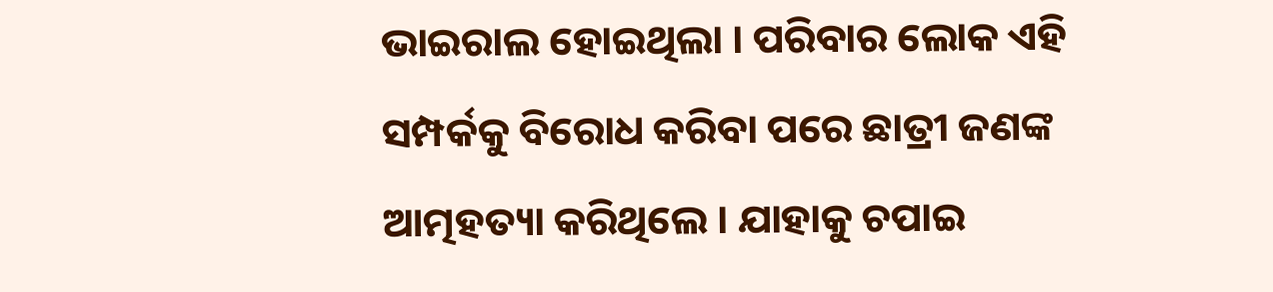ଭାଇରାଲ ହୋଇଥିଲା । ପରିବାର ଲୋକ ଏହି ସମ୍ପର୍କକୁ ବିରୋଧ କରିବା ପରେ ଛାତ୍ରୀ ଜଣଙ୍କ ଆତ୍ମହତ୍ୟା କରିଥିଲେ । ଯାହାକୁ ଚପାଇ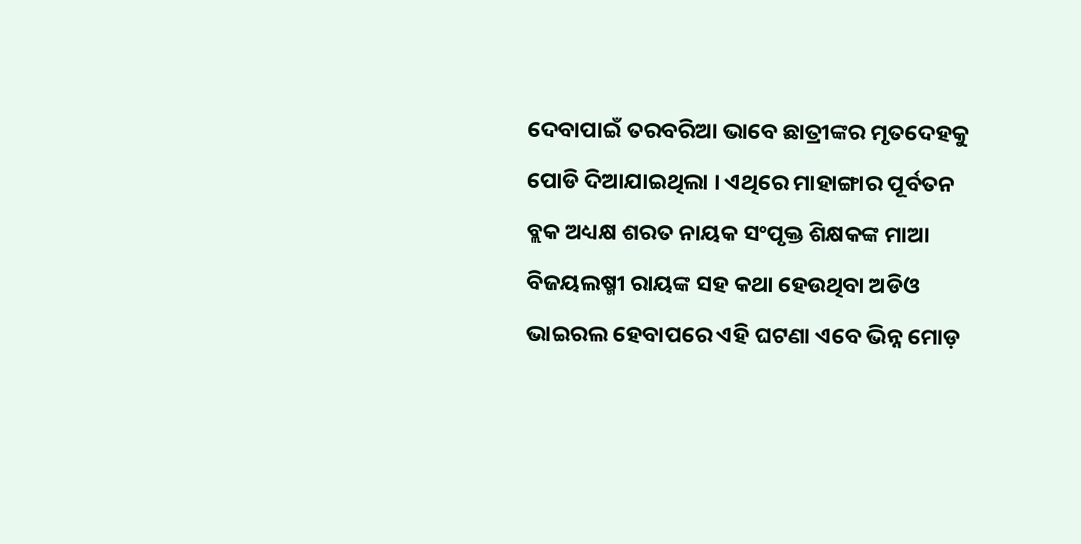ଦେବାପାଇଁ ତରବରିଆ ଭାବେ ଛାତ୍ରୀଙ୍କର ମୃତଦେହକୁ ପୋଡି ଦିଆଯାଇଥିଲା । ଏଥିରେ ମାହାଙ୍ଗାର ପୂର୍ବତନ ବ୍ଲକ ଅଧ୍ୟକ୍ଷ ଶରତ ନାୟକ ସଂପୃକ୍ତ ଶିକ୍ଷକଙ୍କ ମାଆ ବିଜୟଲଷ୍ମୀ ରାୟଙ୍କ ସହ କଥା ହେଉଥିବା ଅଡିଓ ଭାଇରଲ ହେବାପରେ ଏହି ଘଟଣା ଏବେ ଭିନ୍ନ ମୋଡ଼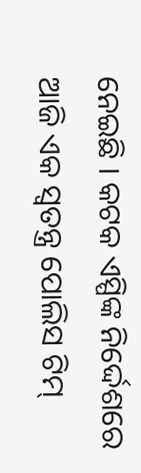ନେଇଛି । କଟକ ଏସ୍ପିଙ୍କ ନିର୍ଦ୍ଦେଶରେ ଆଜି ଏକ ସ୍ବତନ୍ତ୍ର ପୋଲିସ ଟିମ୍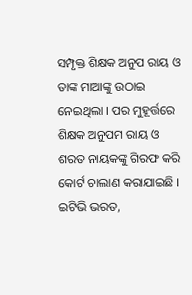ସମ୍ପୃକ୍ତ ଶିକ୍ଷକ ଅନୁପ ରାୟ ଓ ତାଙ୍କ ମାଆଙ୍କୁ ଉଠାଇ ନେଇଥିଲା । ପର ମୁହୂର୍ତ୍ତରେ ଶିକ୍ଷକ ଅନୁପମ ରାୟ ଓ ଶରତ ନାୟକଙ୍କୁ ଗିରଫ କରି କୋର୍ଟ ଚାଲାଣ କରାଯାଇଛି ।
ଇଟିଭି ଭରତ,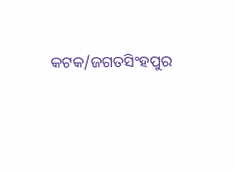କଟକ/ଜଗତସିଂହପୁର